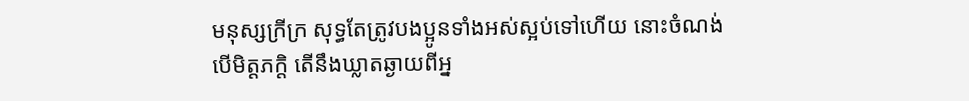មនុស្សក្រីក្រ សុទ្ធតែត្រូវបងប្អូនទាំងអស់ស្អប់ទៅហើយ នោះចំណង់បើមិត្តភក្តិ តើនឹងឃ្លាតឆ្ងាយពីអ្ន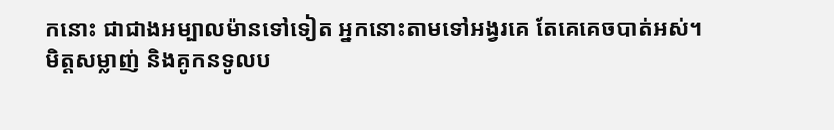កនោះ ជាជាងអម្បាលម៉ានទៅទៀត អ្នកនោះតាមទៅអង្វរគេ តែគេគេចបាត់អស់។
មិត្តសម្លាញ់ និងគូកនទូលប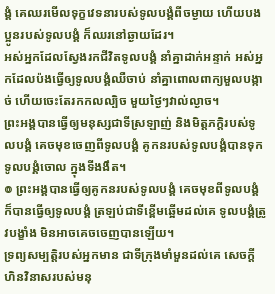ង្គំ គេឈរមើលទុក្ខវេទនារបស់ទូលបង្គំពីចម្ងាយ ហើយបងប្អូនរបស់ទូលបង្គំ ក៏ឈរនៅឆ្ងាយដែរ។
អស់អ្នកដែលស្វែងរកជីវិតទូលបង្គំ នាំគ្នាដាក់អន្ទាក់ អស់អ្នកដែលប៉ងធ្វើឲ្យទូលបង្គំឈឺចាប់ នាំគ្នាពោលពាក្យមួលបង្កាច់ ហើយចេះតែរកកលល្បិច មួយថ្ងៃៗវាល់ល្ងាច។
ព្រះអង្គបានធ្វើឲ្យមនុស្សជាទីស្រឡាញ់ និងមិត្តភក្ដិរបស់ទូលបង្គំ គេចមុខចេញពីទូលបង្គំ គូកនរបស់ទូលបង្គំបានទុកទូលបង្គំចោល ក្នុងទីងងឹត។
៙ ព្រះអង្គបានធ្វើឲ្យគូកនរបស់ទូលបង្គំ គេចមុខពីទូលបង្គំ ក៏បានធ្វើឲ្យទូលបង្គំ ត្រឡប់ជាទីខ្ពើមឆ្អើមដល់គេ ទូលបង្គំត្រូវបង្ខាំង មិនអាចគេចចេញបានឡើយ។
ទ្រព្យសម្បត្តិរបស់អ្នកមាន ជាទីក្រុងមាំមួនដល់គេ សេចក្ដីហិនវិនាសរបស់មនុ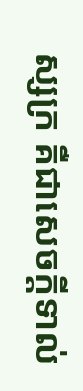ស្សក្រ គឺជាសេចក្ដីទាល់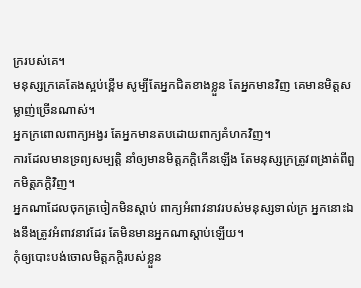ក្ររបស់គេ។
មនុស្សក្រគេតែងស្អប់ខ្ពើម សូម្បីតែអ្នកជិតខាងខ្លួន តែអ្នកមានវិញ គេមានមិត្តសម្លាញ់ច្រើនណាស់។
អ្នកក្រពោលពាក្យអង្វរ តែអ្នកមានតបដោយពាក្យគំហកវិញ។
ការដែលមានទ្រព្យសម្បត្តិ នាំឲ្យមានមិត្តភក្តិកើនឡើង តែមនុស្សក្រត្រូវពង្រាត់ពីពួកមិត្តភក្តិវិញ។
អ្នកណាដែលចុកត្រចៀកមិនស្តាប់ ពាក្យអំពាវនាវរបស់មនុស្សទាល់ក្រ អ្នកនោះឯងនឹងត្រូវអំពាវនាវដែរ តែមិនមានអ្នកណាស្តាប់ឡើយ។
កុំឲ្យបោះបង់ចោលមិត្តភក្តិរបស់ខ្លួន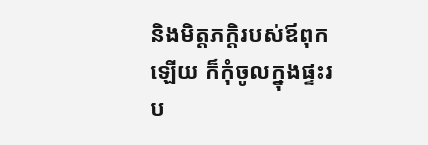និងមិត្តភក្តិរបស់ឪពុកឡើយ ក៏កុំចូលក្នុងផ្ទះរប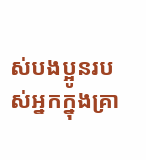ស់បងប្អូនរបស់អ្នកក្នុងគ្រា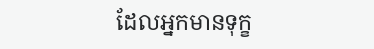ដែលអ្នកមានទុក្ខ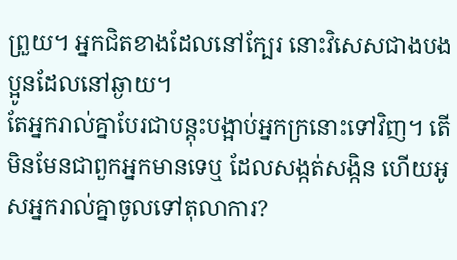ព្រួយ។ អ្នកជិតខាងដែលនៅក្បែរ នោះវិសេសជាងបងប្អូនដែលនៅឆ្ងាយ។
តែអ្នករាល់គ្នាបែរជាបន្តុះបង្អាប់អ្នកក្រនោះទៅវិញ។ តើមិនមែនជាពួកអ្នកមានទេឬ ដែលសង្កត់សង្កិន ហើយអូសអ្នករាល់គ្នាចូលទៅតុលាការ?